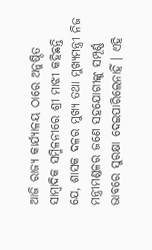ଆଜି ରାଜ୍ୟ କାର୍ଯ୍ୟାଳୟ ଠାରେ ଅନୁଷ୍ଠିତ ସାମ୍ବାଦିକ ସମ୍ମିଳନୀରେ ଶ୍ରୀ ମାଝୀ କହିଛନ୍ତି ଯେ, ଶାସକ ଦଳର ମୁଖ୍ୟ ତଥା ମୁଖ୍ୟମନ୍ତ୍ରୀ ନିଜ ମନ୍ତ୍ରୀମଣ୍ଡଳର ଜଣେ ସହଯୋଗୀଙ୍କୁ ସମ୍ପୂର୍ଣ୍ଣ ଭାବରେ ସୁରକ୍ଷା ଦେଇପାରିଲେନାହିଁ । ଏହି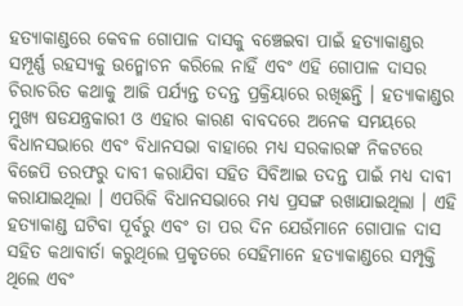ହତ୍ୟାକାଣ୍ଡରେ କେବଳ ଗୋପାଳ ଦାସକୁ ବଞ୍ଚେଇବା ପାଇଁ ହତ୍ୟାକାଣ୍ଡର ସମ୍ପୂର୍ଣ୍ଣ ରହସ୍ୟକୁ ଉନ୍ମୋଚନ କରିଲେ ନାହିଁ ଏବଂ ଏହି ଗୋପାଳ ଦାସର ଚିରାଚରିତ କଥାକୁ ଆଜି ପର୍ଯ୍ୟନ୍ତ ତଦନ୍ତ ପ୍ରକ୍ରିୟାରେ ରଖିଛନ୍ତି । ହତ୍ୟାକାଣ୍ଡର ମୁଖ୍ୟ ଷଡଯନ୍ତ୍ରକାରୀ ଓ ଏହାର କାରଣ ବାବଦରେ ଅନେକ ସମୟରେ ବିଧାନସଭାରେ ଏବଂ ବିଧାନସଭା ବାହାରେ ମଧ୍ୟ ସରକାରଙ୍କ ନିକଟରେ ବିଜେପି ତରଫରୁ ଦାବୀ କରାଯିବା ସହିତ ସିବିଆଇ ତଦନ୍ତ ପାଇଁ ମଧ୍ୟ ଦାବୀ କରାଯାଇଥିଲା । ଏପରିକି ବିଧାନସଭାରେ ମଧ୍ୟ ପ୍ରସଙ୍ଗ ରଖାଯାଇଥିଲା । ଏହି ହତ୍ୟାକାଣ୍ଡ ଘଟିବା ପୂର୍ବରୁ ଏବଂ ତା ପର ଦିନ ଯେଉଁମାନେ ଗୋପାଳ ଦାସ ସହିତ କଥାବାର୍ତା କରୁଥିଲେ ପ୍ରକୃତରେ ସେହିମାନେ ହତ୍ୟାକାଣ୍ଡରେ ସମ୍ପୃକ୍ତି ଥିଲେ ଏବଂ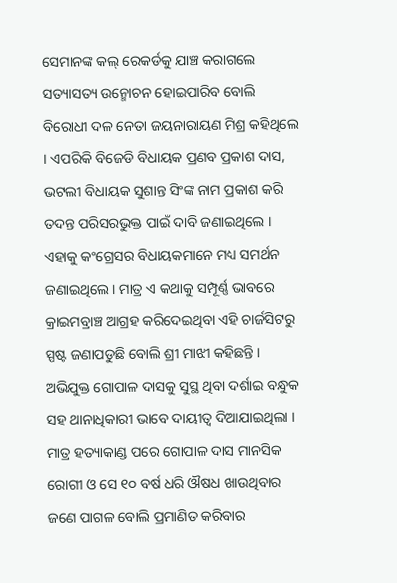ସେମାନଙ୍କ କଲ୍ ରେକର୍ଡକୁ ଯାଞ୍ଚ କରାଗଲେ ସତ୍ୟାସତ୍ୟ ଉନ୍ମୋଚନ ହୋଇପାରିବ ବୋଲି ବିରୋଧୀ ଦଳ ନେତା ଜୟନାରାୟଣ ମିଶ୍ର କହିଥିଲେ । ଏପରିକି ବିଜେଡି ବିଧାୟକ ପ୍ରଣବ ପ୍ରକାଶ ଦାସ, ଭଟଲୀ ବିଧାୟକ ସୁଶାନ୍ତ ସିଂଙ୍କ ନାମ ପ୍ରକାଶ କରି ତଦନ୍ତ ପରିସରଭୁକ୍ତ ପାଇଁ ଦାବି ଜଣାଇଥିଲେ । ଏହାକୁ କଂଗ୍ରେସର ବିଧାୟକମାନେ ମଧ୍ୟ ସମର୍ଥନ ଜଣାଇଥିଲେ । ମାତ୍ର ଏ କଥାକୁ ସମ୍ପୂର୍ଣ୍ଣ ଭାବରେ କ୍ରାଇମବ୍ରାଞ୍ଚ ଆଗ୍ରହ କରିଦେଇଥିବା ଏହି ଚାର୍ଜସିଟରୁ ସ୍ପଷ୍ଟ ଜଣାପଡୁଛି ବୋଲି ଶ୍ରୀ ମାଝୀ କହିଛନ୍ତି ।
ଅଭିଯୁକ୍ତ ଗୋପାଳ ଦାସକୁ ସୁସ୍ଥ ଥିବା ଦର୍ଶାଇ ବନ୍ଧୁକ ସହ ଥାନାଧିକାରୀ ଭାବେ ଦାୟୀତ୍ୱ ଦିଆଯାଇଥିଲା । ମାତ୍ର ହତ୍ୟାକାଣ୍ଡ ପରେ ଗୋପାଳ ଦାସ ମାନସିକ ରୋଗୀ ଓ ସେ ୧୦ ବର୍ଷ ଧରି ଔଷଧ ଖାଉଥିବାର ଜଣେ ପାଗଳ ବୋଲି ପ୍ରମାଣିତ କରିବାର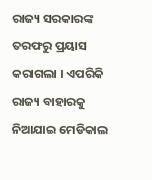ରାଜ୍ୟ ସରକାରଙ୍କ ତରଫରୁ ପ୍ରୟାସ କରାଗଲା । ଏପରିକି ରାଜ୍ୟ ବାହାରକୁ ନିଆଯାଇ ମେଡିକାଲ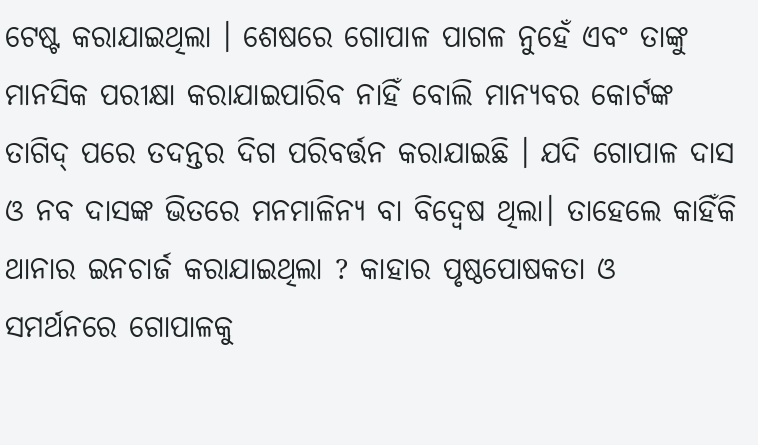ଟେଷ୍ଟ କରାଯାଇଥିଲା । ଶେଷରେ ଗୋପାଳ ପାଗଳ ନୁହେଁ ଏବଂ ତାଙ୍କୁ ମାନସିକ ପରୀକ୍ଷା କରାଯାଇପାରିବ ନାହିଁ ବୋଲି ମାନ୍ୟବର କୋର୍ଟଙ୍କ ତାଗିଦ୍ ପରେ ତଦନ୍ତର ଦିଗ ପରିବର୍ତ୍ତନ କରାଯାଇଛି । ଯଦି ଗୋପାଳ ଦାସ ଓ ନବ ଦାସଙ୍କ ଭିତରେ ମନମାଳିନ୍ୟ ବା ବିଦ୍ୱେଷ ଥିଲା। ତାହେଲେ କାହିଁକି ଥାନାର ଇନଚାର୍ଜ କରାଯାଇଥିଲା ? କାହାର ପୃଷ୍ଠପୋଷକତା ଓ ସମର୍ଥନରେ ଗୋପାଳକୁ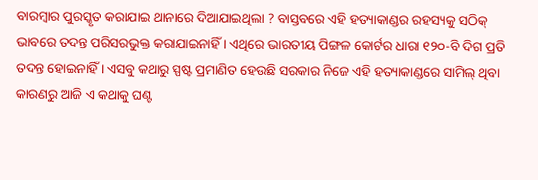ବାରମ୍ବାର ପୁରସ୍କୃତ କରାଯାଇ ଥାନାରେ ଦିଆଯାଇଥିଲା ? ବାସ୍ତବରେ ଏହି ହତ୍ୟାକାଣ୍ଡର ରହସ୍ୟକୁ ସଠିକ୍ ଭାବରେ ତଦନ୍ତ ପରିସରଭୁକ୍ତ କରାଯାଇନାହିଁ । ଏଥିରେ ଭାରତୀୟ ପିଙ୍ଗଳ କୋର୍ଟର ଧାରା ୧୨୦-ବି ଦିଗ ପ୍ରତି ତଦନ୍ତ ହୋଇନାହିଁ । ଏସବୁ କଥାରୁ ସ୍ପଷ୍ଟ ପ୍ରମାଣିତ ହେଉଛି ସରକାର ନିଜେ ଏହି ହତ୍ୟାକାଣ୍ଡରେ ସାମିଲ୍ ଥିବା କାରଣରୁ ଆଜି ଏ କଥାକୁ ଘଣ୍ଟ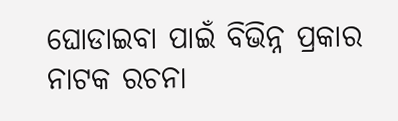ଘୋଡାଇବା ପାଇଁ ବିଭିନ୍ନ ପ୍ରକାର ନାଟକ ରଚନା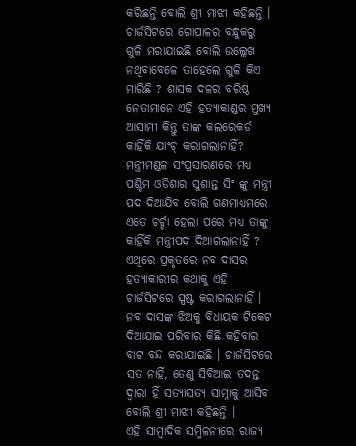କରିଛନ୍ତି ବୋଲି ଶ୍ରୀ ମାଝୀ କହିଛନ୍ତି ।
ଚାର୍ଜସିଟରେ ଗୋପାଳର ବନ୍ଧୁକରୁ ଗୁଳି ମରାଯାଇଛି ବୋଲି ଉଲ୍ଲେଖ ନଥିବାବେଳେ ତାହେଲେ ଗୁଳି କିଏ ମାରିଛି ? ଶାସକ ଦଳର ବରିଷ୍ଠ ନେତାମାନେ ଏହି ହତ୍ୟାକାଣ୍ଡର ମୁଖ୍ୟ ଆସାମୀ କିନ୍ତୁ ତାଙ୍କ କଲରେକର୍ଡ କାହିଁକି ଯାଂଚ୍ କରାଗଲାନାହିଁ? ମନ୍ତ୍ରୀମଣ୍ଡଳ ସଂପ୍ରସାରଣରେ ମଧ୍ୟ ପଶ୍ଚିମ ଓଡିଶାର ସୁଶାନ୍ତ ସିଂ ଙ୍କୁ ମନ୍ତ୍ରୀ ପଦ ଦିଆଯିବ ବୋଲି ଗଣମାଧ୍ୟମରେ ଏତେ ଚର୍ଚ୍ଚା ହେଲା ପରେ ମଧ୍ୟ ତାଙ୍କୁ କାହିଁକି ମନ୍ତ୍ରୀପଦ ଦିଆଗଲାନାହିଁ ? ଏଥିରେ ପ୍ରକୃତରେ ନବ ଦାସର ହତ୍ୟାକାରୀର କଥାକୁ ଏହି ଚାର୍ଜସିଟରେ ସ୍ପଷ୍ଟ କରାଗଲାନାହିଁ । ନବ ଦାସଙ୍କ ଝିଅକୁ ବିଧାୟକ ଟିକେଟ ଦିଆଯାଇ ପରିବାର କିଛି କହିବାର ବାଟ ବନ୍ଦ କରାଯାଇଛି । ଚାର୍ଜସିଟରେ ସତ ନାହିଁ, ତେଣୁ ସିବିଆଇ ତଦନ୍ତ ଦ୍ୱାରା ହିଁ ସତ୍ୟାସତ୍ୟ ସାମ୍ନାକୁ ଆସିବ ବୋଲି ଶ୍ରୀ ମାଝୀ କହିଛନ୍ତି ।
ଏହି ସାମ୍ବାଦିକ ସମ୍ମିଳନୀରେ ରାଜ୍ୟ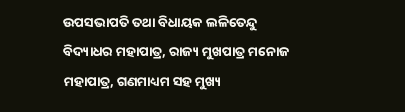ଉପସଭାପତି ତଥା ବିଧାୟକ ଲଳିତେନ୍ଦୁ ବିଦ୍ୟାଧର ମହାପାତ୍ର, ରାଜ୍ୟ ମୁଖପାତ୍ର ମନୋଜ ମହାପାତ୍ର, ଗଣମାଧ୍ୟମ ସହ ମୁଖ୍ୟ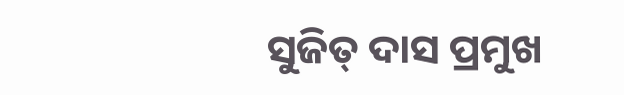ସୁଜିତ୍ ଦାସ ପ୍ରମୁଖ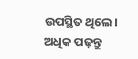ଉପସ୍ଥିତ ଥିଲେ।
ଅଧିକ ପଢ଼ନ୍ତୁ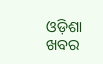ଓଡ଼ିଶା ଖବର